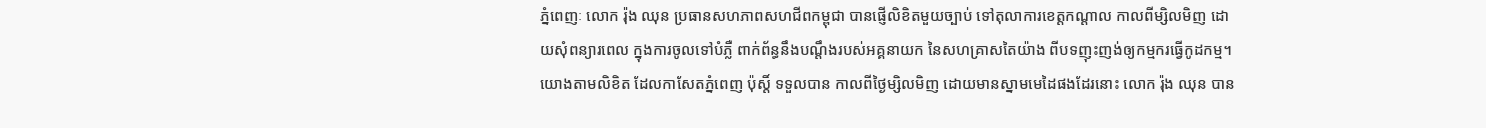ភ្នំពេញៈ លោក រ៉ុង ឈុន ប្រធានសហភាពសហជីពកម្ពុជា បានផ្ញើលិខិតមួយច្បាប់ ទៅតុលាការខេត្តកណ្តាល កាលពីម្សិលមិញ ដោយសុំពន្យារពេល ក្នុងការចូលទៅបំភ្លឺ ពាក់ព័ន្ធនឹងបណ្តឹងរបស់អគ្គនាយក នៃសហគ្រាសតៃយ៉ាង ពីបទញុះញង់ឲ្យកម្មករធ្វើកូដកម្ម។
យោងតាមលិខិត ដែលកាសែតភ្នំពេញ ប៉ុស្តិ៍ ទទួលបាន កាលពីថ្ងៃម្សិលមិញ ដោយមានស្នាមមេដៃផងដែរនោះ លោក រ៉ុង ឈុន បាន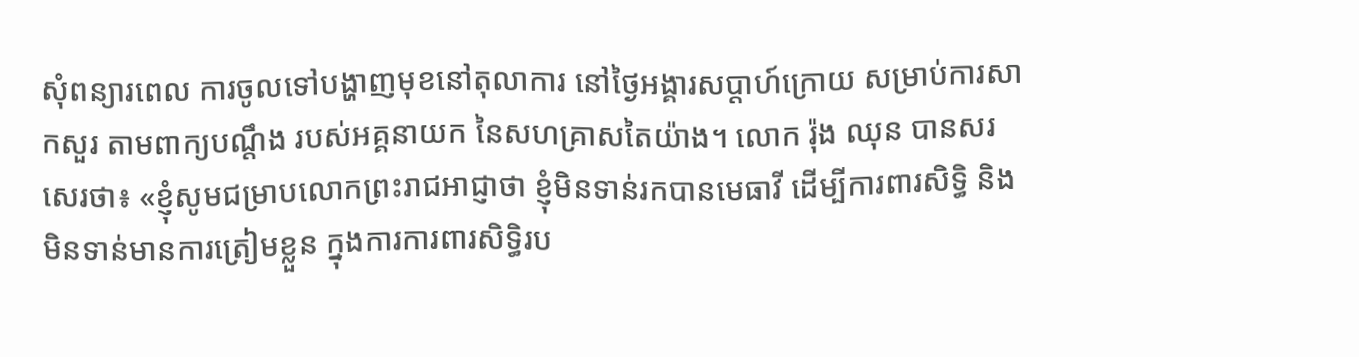សុំពន្យារពេល ការចូលទៅបង្ហាញមុខនៅតុលាការ នៅថ្ងៃអង្គារសប្តាហ៍ក្រោយ សម្រាប់ការសាកសួរ តាមពាក្យបណ្តឹង របស់អគ្គនាយក នៃសហគ្រាសតៃយ៉ាង។ លោក រ៉ុង ឈុន បានសរសេរថា៖ «ខ្ញុំសូមជម្រាបលោកព្រះរាជអាជ្ញាថា ខ្ញុំមិនទាន់រកបានមេធាវី ដើម្បីការពារសិទ្ធិ និងមិនទាន់មានការត្រៀមខ្លួន ក្នុងការការពារសិទិ្ធរប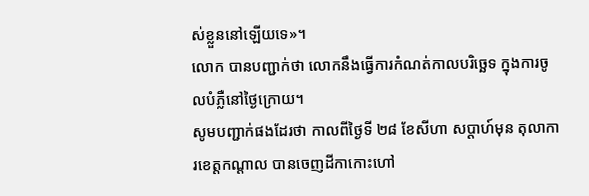ស់ខ្លួននៅឡើយទេ»។
លោក បានបញ្ជាក់ថា លោកនឹងធ្វើការកំណត់កាលបរិច្ឆេទ ក្នុងការចូលបំភ្លឺនៅថ្ងៃក្រោយ។
សូមបញ្ជាក់ផងដែរថា កាលពីថ្ងៃទី ២៨ ខែសីហា សប្តាហ៍មុន តុលាការខេត្តកណ្តាល បានចេញដីកាកោះហៅ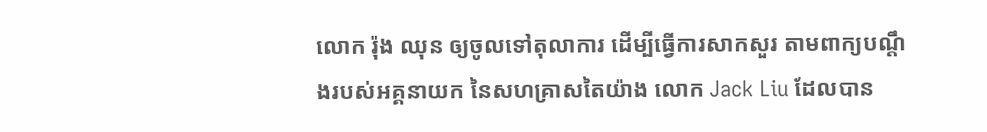លោក រ៉ុង ឈុន ឲ្យចូលទៅតុលាការ ដើម្បីធ្វើការសាកសួរ តាមពាក្យបណ្តឹងរបស់អគ្គនាយក នៃសហគ្រាសតៃយ៉ាង លោក Jack Liu ដែលបាន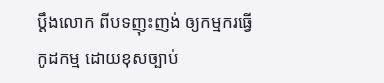ប្តឹងលោក ពីបទញុះញង់ ឲ្យកម្មករធ្វើកូដកម្ម ដោយខុសច្បាប់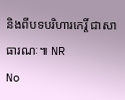និងពីបទបរិហារកេរ្តិ៍ ជាសាធារណៈ៕ NR
No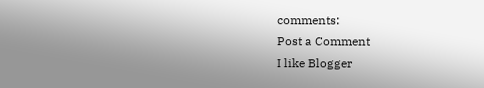comments:
Post a Comment
I like Blogger